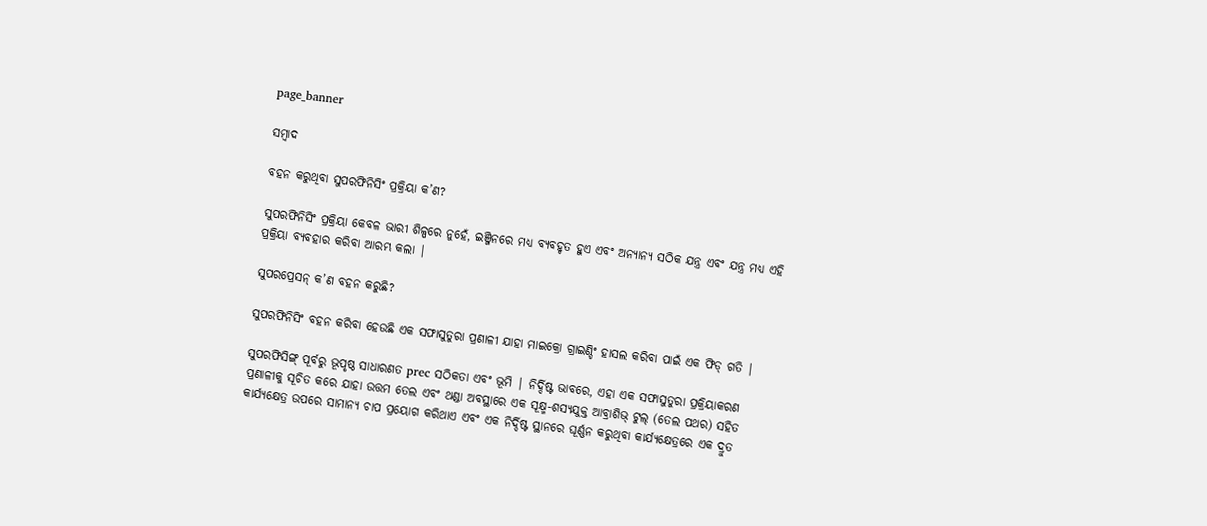page_banner

ସମ୍ବାଦ

ବହନ କରୁଥିବା ସୁପରଫିନିସିଂ ପ୍ରକ୍ରିୟା କ’ଣ?

ସୁପରଫିନିସିଂ ପ୍ରକ୍ରିୟା କେବଳ ଭାରୀ ଶିଳ୍ପରେ ନୁହେଁ, ଇଞ୍ଜିନରେ ମଧ୍ୟ ବ୍ୟବହୃତ ହୁଏ ଏବଂ ଅନ୍ୟାନ୍ୟ ସଠିକ ଯନ୍ତ୍ର ଏବଂ ଯନ୍ତ୍ର ମଧ୍ୟ ଏହି ପ୍ରକ୍ରିୟା ବ୍ୟବହାର କରିବା ଆରମ୍ଭ କଲା |

ସୁପରପ୍ରେସନ୍ କ’ଣ ବହନ କରୁଛି?

ସୁପରଫିନିସିଂ ବହନ କରିବା ହେଉଛି ଏକ ସଫାସୁତୁରା ପ୍ରଣାଳୀ ଯାହା ମାଇକ୍ରୋ ଗ୍ରାଇଣ୍ଡିଂ ହାସଲ କରିବା ପାଇଁ ଏକ ଫିଡ୍ ଗତି |

ସୁପରଫିସିଙ୍ଗ୍ ପୂର୍ବରୁ ଭୂପୃଷ୍ଠ ସାଧାରଣତ prec ସଠିକତା ଏବଂ ଭୂମି | ନିର୍ଦ୍ଦିଷ୍ଟ ଭାବରେ, ଏହା ଏକ ସଫାସୁତୁରା ପ୍ରକ୍ରିୟାକରଣ ପ୍ରଣାଳୀକୁ ସୂଚିତ କରେ ଯାହା ଉତ୍ତମ ତେଲ ଏବଂ ଥଣ୍ଡା ଅବସ୍ଥାରେ ଏକ ସୂକ୍ଷ୍ମ-ଶସ୍ୟଯୁକ୍ତ ଆବ୍ରାଶିଭ୍ ଟୁଲ୍ (ତେଲ ପଥର) ସହିତ କାର୍ଯ୍ୟକ୍ଷେତ୍ର ଉପରେ ସାମାନ୍ୟ ଚାପ ପ୍ରୟୋଗ କରିଥାଏ ଏବଂ ଏକ ନିର୍ଦ୍ଦିଷ୍ଟ ସ୍ଥାନରେ ଘୂର୍ଣ୍ଣନ କରୁଥିବା କାର୍ଯ୍ୟକ୍ଷେତ୍ରରେ ଏକ ଦ୍ରୁତ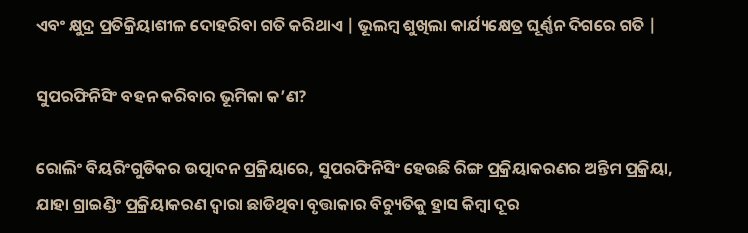ଏବଂ କ୍ଷୁଦ୍ର ପ୍ରତିକ୍ରିୟାଶୀଳ ଦୋହରିବା ଗତି କରିଥାଏ | ଭୂଲମ୍ବ ଶୁଖିଲା କାର୍ଯ୍ୟକ୍ଷେତ୍ର ଘୂର୍ଣ୍ଣନ ଦିଗରେ ଗତି |

ସୁପରଫିନିସିଂ ବହନ କରିବାର ଭୂମିକା କ’ଣ?

ରୋଲିଂ ବିୟରିଂଗୁଡିକର ଉତ୍ପାଦନ ପ୍ରକ୍ରିୟାରେ, ସୁପରଫିନିସିଂ ହେଉଛି ରିଙ୍ଗ ପ୍ରକ୍ରିୟାକରଣର ଅନ୍ତିମ ପ୍ରକ୍ରିୟା, ଯାହା ଗ୍ରାଇଣ୍ଡିଂ ପ୍ରକ୍ରିୟାକରଣ ଦ୍ୱାରା ଛାଡିଥିବା ବୃତ୍ତାକାର ବିଚ୍ୟୁତିକୁ ହ୍ରାସ କିମ୍ବା ଦୂର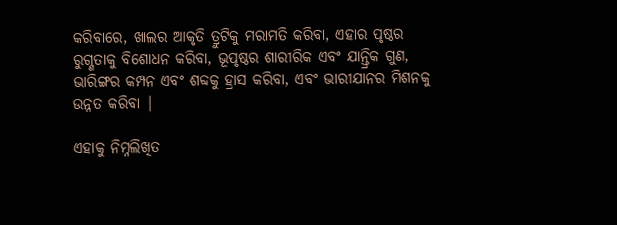କରିବାରେ, ଖାଲର ଆକୃତି ତ୍ରୁଟିକୁ ମରାମତି କରିବା, ଏହାର ପୃଷ୍ଠର ରୁଗ୍ଣତାକୁ ବିଶୋଧନ କରିବା, ଭୂପୃଷ୍ଠର ଶାରୀରିକ ଏବଂ ଯାନ୍ତ୍ରିକ ଗୁଣ, ଭାରିଙ୍ଗର କମ୍ପନ ଏବଂ ଶବ୍ଦକୁ ହ୍ରାସ କରିବା, ଏବଂ ଭାରୀଯାନର ମିଶନକୁ ଉନ୍ନତ କରିବା |

ଏହାକୁ ନିମ୍ନଲିଖିତ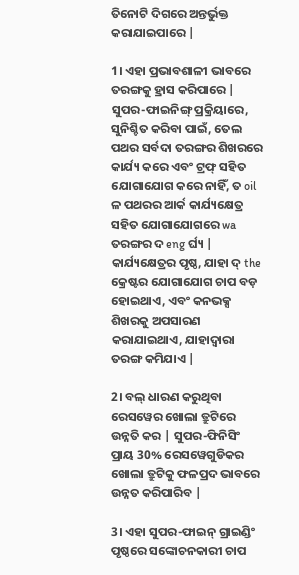ତିନୋଟି ଦିଗରେ ଅନ୍ତର୍ଭୁକ୍ତ କରାଯାଇପାରେ |

1। ଏହା ପ୍ରଭାବଶାଳୀ ଭାବରେ ତରଙ୍ଗକୁ ହ୍ରାସ କରିପାରେ | ସୁପର-ଫାଇନିଙ୍ଗ୍ ପ୍ରକ୍ରିୟାରେ, ସୁନିଶ୍ଚିତ କରିବା ପାଇଁ, ତେଲ ପଥର ସର୍ବଦା ତରଙ୍ଗର ଶିଖରରେ କାର୍ଯ୍ୟ କରେ ଏବଂ ଟ୍ରଫ୍ ସହିତ ଯୋଗାଯୋଗ କରେ ନାହିଁ, ତ oil ଳ ପଥରର ଆର୍କ କାର୍ଯ୍ୟକ୍ଷେତ୍ର ସହିତ ଯୋଗାଯୋଗରେ wa ତରଙ୍ଗର ଦ eng ର୍ଘ୍ୟ | କାର୍ଯ୍ୟକ୍ଷେତ୍ରର ପୃଷ୍ଠ, ଯାହା ଦ୍ the କ୍ରେଷ୍ଟର ଯୋଗାଯୋଗ ଚାପ ବଡ଼ ହୋଇଥାଏ, ଏବଂ କନଭକ୍ସ ଶିଖରକୁ ଅପସାରଣ କରାଯାଇଥାଏ, ଯାହାଦ୍ୱାରା ତରଙ୍ଗ କମିଯାଏ |

2। ବଲ୍ ଧାରଣ କରୁଥିବା ରେସୱେର ଖୋଲା ତ୍ରୁଟିରେ ଉନ୍ନତି କର | ସୁପର-ଫିନିସିଂ ପ୍ରାୟ 30% ରେସୱେଗୁଡିକର ଖୋଲା ତ୍ରୁଟିକୁ ଫଳପ୍ରଦ ଭାବରେ ଉନ୍ନତ କରିପାରିବ |

3। ଏହା ସୁପର-ଫାଇନ୍ ଗ୍ରାଇଣ୍ଡିଂ ପୃଷ୍ଠରେ ସଙ୍କୋଚନକାରୀ ଚାପ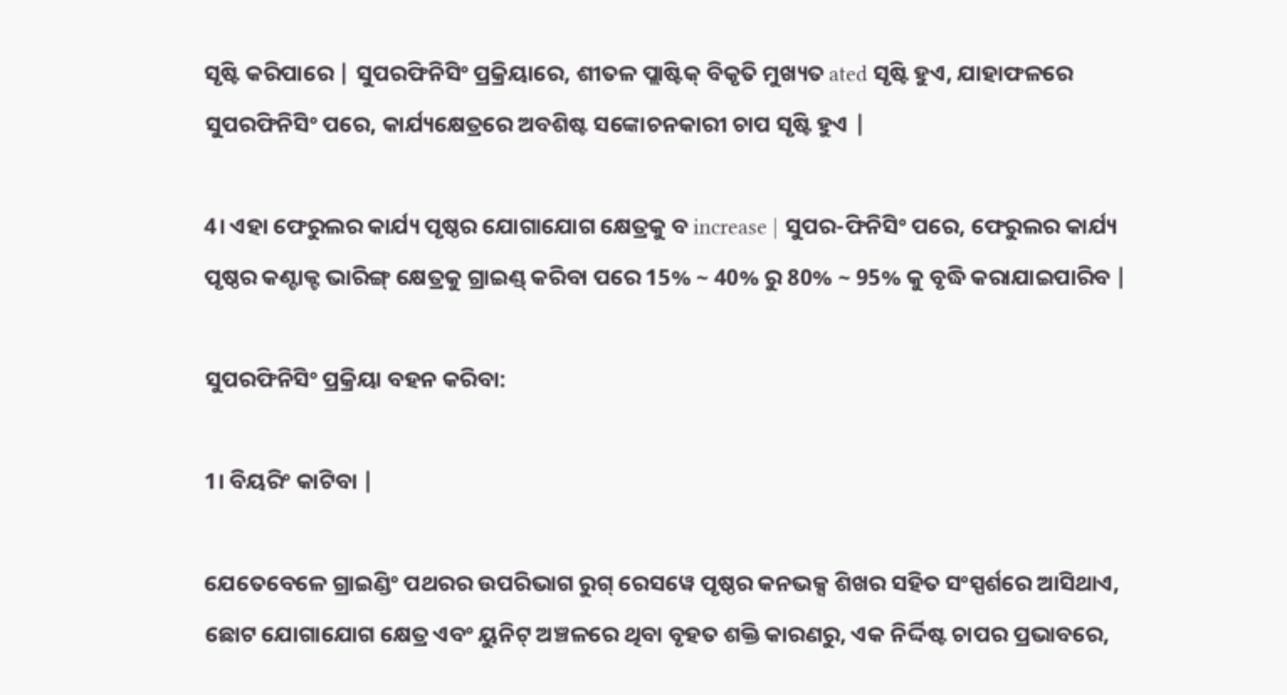ସୃଷ୍ଟି କରିପାରେ | ସୁପରଫିନିସିଂ ପ୍ରକ୍ରିୟାରେ, ଶୀତଳ ପ୍ଲାଷ୍ଟିକ୍ ବିକୃତି ମୁଖ୍ୟତ ated ସୃଷ୍ଟି ହୁଏ, ଯାହାଫଳରେ ସୁପରଫିନିସିଂ ପରେ, କାର୍ଯ୍ୟକ୍ଷେତ୍ରରେ ଅବଶିଷ୍ଟ ସଙ୍କୋଚନକାରୀ ଚାପ ସୃଷ୍ଟି ହୁଏ |

4। ଏହା ଫେରୁଲର କାର୍ଯ୍ୟ ପୃଷ୍ଠର ଯୋଗାଯୋଗ କ୍ଷେତ୍ରକୁ ବ increase | ସୁପର-ଫିନିସିଂ ପରେ, ଫେରୁଲର କାର୍ଯ୍ୟ ପୃଷ୍ଠର କଣ୍ଟାକ୍ଟ ଭାରିଙ୍ଗ୍ କ୍ଷେତ୍ରକୁ ଗ୍ରାଇଣ୍ଡ୍ କରିବା ପରେ 15% ~ 40% ରୁ 80% ~ 95% କୁ ବୃଦ୍ଧି କରାଯାଇପାରିବ |

ସୁପରଫିନିସିଂ ପ୍ରକ୍ରିୟା ବହନ କରିବା:

1। ବିୟରିଂ କାଟିବା |

ଯେତେବେଳେ ଗ୍ରାଇଣ୍ଡିଂ ପଥରର ଉପରିଭାଗ ରୁଗ୍ ରେସୱେ ପୃଷ୍ଠର କନଭକ୍ସ ଶିଖର ସହିତ ସଂସ୍ପର୍ଶରେ ଆସିଥାଏ, ଛୋଟ ଯୋଗାଯୋଗ କ୍ଷେତ୍ର ଏବଂ ୟୁନିଟ୍ ଅଞ୍ଚଳରେ ଥିବା ବୃହତ ଶକ୍ତି କାରଣରୁ, ଏକ ନିର୍ଦ୍ଦିଷ୍ଟ ଚାପର ପ୍ରଭାବରେ,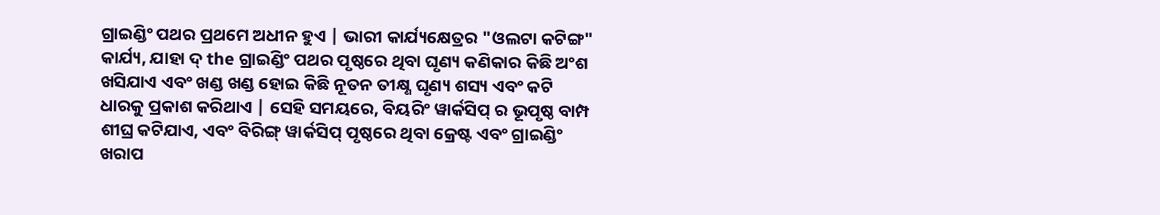ଗ୍ରାଇଣ୍ଡିଂ ପଥର ପ୍ରଥମେ ଅଧୀନ ହୁଏ | ଭାରୀ କାର୍ଯ୍ୟକ୍ଷେତ୍ରର "ଓଲଟା କଟିଙ୍ଗ" କାର୍ଯ୍ୟ, ଯାହା ଦ୍ the ଗ୍ରାଇଣ୍ଡିଂ ପଥର ପୃଷ୍ଠରେ ଥିବା ଘୃଣ୍ୟ କଣିକାର କିଛି ଅଂଶ ଖସିଯାଏ ଏବଂ ଖଣ୍ଡ ଖଣ୍ଡ ହୋଇ କିଛି ନୂତନ ତୀକ୍ଷ୍ଣ ଘୃଣ୍ୟ ଶସ୍ୟ ଏବଂ କଟି ଧାରକୁ ପ୍ରକାଶ କରିଥାଏ | ସେହି ସମୟରେ, ବିୟରିଂ ୱାର୍କସିପ୍ ର ଭୂପୃଷ୍ଠ ବାମ୍ପ ଶୀଘ୍ର କଟିଯାଏ, ଏବଂ ବିରିଙ୍ଗ୍ ୱାର୍କସିପ୍ ପୃଷ୍ଠରେ ଥିବା କ୍ରେଷ୍ଟ ଏବଂ ଗ୍ରାଇଣ୍ଡିଂ ଖରାପ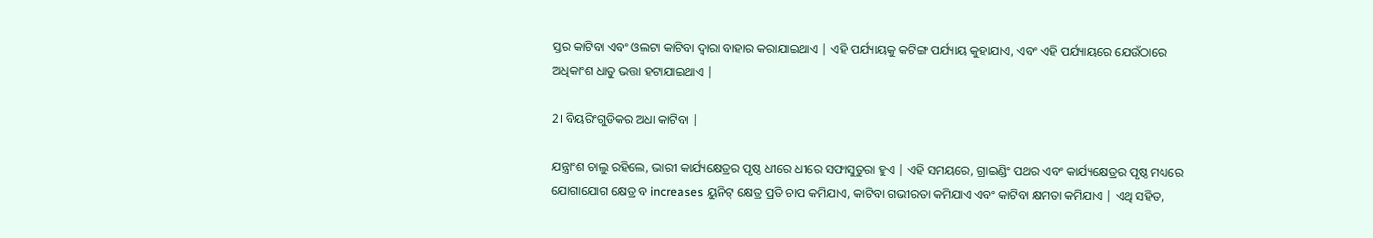ସ୍ତର କାଟିବା ଏବଂ ଓଲଟା କାଟିବା ଦ୍ୱାରା ବାହାର କରାଯାଇଥାଏ | ଏହି ପର୍ଯ୍ୟାୟକୁ କଟିଙ୍ଗ ପର୍ଯ୍ୟାୟ କୁହାଯାଏ, ଏବଂ ଏହି ପର୍ଯ୍ୟାୟରେ ଯେଉଁଠାରେ ଅଧିକାଂଶ ଧାତୁ ଭତ୍ତା ହଟାଯାଇଥାଏ |

2। ବିୟରିଂଗୁଡିକର ଅଧା କାଟିବା |

ଯନ୍ତ୍ରାଂଶ ଚାଲୁ ରହିଲେ, ଭାରୀ କାର୍ଯ୍ୟକ୍ଷେତ୍ରର ପୃଷ୍ଠ ଧୀରେ ଧୀରେ ସଫାସୁତୁରା ହୁଏ | ଏହି ସମୟରେ, ଗ୍ରାଇଣ୍ଡିଂ ପଥର ଏବଂ କାର୍ଯ୍ୟକ୍ଷେତ୍ରର ପୃଷ୍ଠ ମଧ୍ୟରେ ଯୋଗାଯୋଗ କ୍ଷେତ୍ର ବ increases ୟୁନିଟ୍ କ୍ଷେତ୍ର ପ୍ରତି ଚାପ କମିଯାଏ, କାଟିବା ଗଭୀରତା କମିଯାଏ ଏବଂ କାଟିବା କ୍ଷମତା କମିଯାଏ | ଏଥି ସହିତ,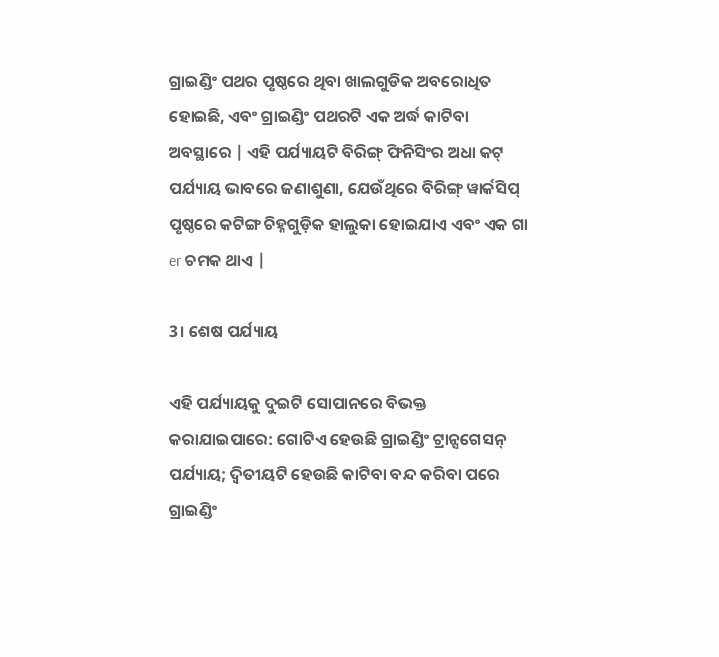ଗ୍ରାଇଣ୍ଡିଂ ପଥର ପୃଷ୍ଠରେ ଥିବା ଖାଲଗୁଡିକ ଅବରୋଧିତ ହୋଇଛି, ଏବଂ ଗ୍ରାଇଣ୍ଡିଂ ପଥରଟି ଏକ ଅର୍ଦ୍ଧ କାଟିବା ଅବସ୍ଥାରେ | ଏହି ପର୍ଯ୍ୟାୟଟି ବିରିଙ୍ଗ୍ ଫିନିସିଂର ଅଧା କଟ୍ ପର୍ଯ୍ୟାୟ ଭାବରେ ଜଣାଶୁଣା, ଯେଉଁଥିରେ ବିରିଙ୍ଗ୍ ୱାର୍କସିପ୍ ପୃଷ୍ଠରେ କଟିଙ୍ଗ ଚିହ୍ନଗୁଡ଼ିକ ହାଲୁକା ହୋଇଯାଏ ଏବଂ ଏକ ଗା er ଚମକ ଥାଏ |

3। ଶେଷ ପର୍ଯ୍ୟାୟ

ଏହି ପର୍ଯ୍ୟାୟକୁ ଦୁଇଟି ସୋପାନରେ ବିଭକ୍ତ କରାଯାଇପାରେ: ଗୋଟିଏ ହେଉଛି ଗ୍ରାଇଣ୍ଡିଂ ଟ୍ରାନ୍ସଗେସନ୍ ପର୍ଯ୍ୟାୟ; ଦ୍ୱିତୀୟଟି ହେଉଛି କାଟିବା ବନ୍ଦ କରିବା ପରେ ଗ୍ରାଇଣ୍ଡିଂ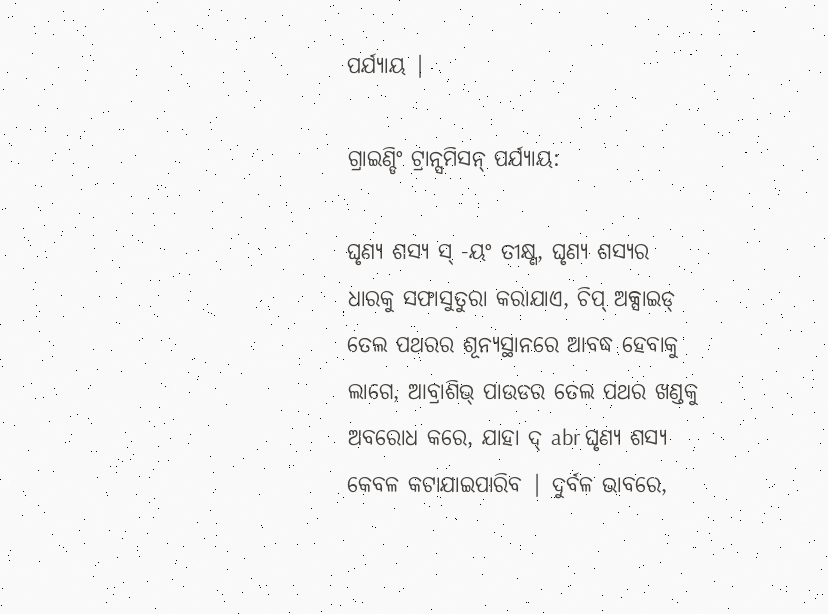ପର୍ଯ୍ୟାୟ |

ଗ୍ରାଇଣ୍ଡିଂ ଟ୍ରାନ୍ସମିସନ୍ ପର୍ଯ୍ୟାୟ:

ଘୃଣ୍ୟ ଶସ୍ୟ ସ୍ -ୟଂ ତୀକ୍ଷ୍ଣ, ଘୃଣ୍ୟ ଶସ୍ୟର ଧାରକୁ ସଫାସୁତୁରା କରାଯାଏ, ଚିପ୍ ଅକ୍ସାଇଡ୍ ତେଲ ପଥରର ଶୂନ୍ୟସ୍ଥାନରେ ଆବଦ୍ଧ ହେବାକୁ ଲାଗେ, ଆବ୍ରାଶିଭ୍ ପାଉଡର ତେଲ ପଥର ଖଣ୍ଡକୁ ଅବରୋଧ କରେ, ଯାହା ଦ୍ abr ଘୃଣ୍ୟ ଶସ୍ୟ କେବଳ କଟାଯାଇପାରିବ | ଦୁର୍ବଳ ଭାବରେ,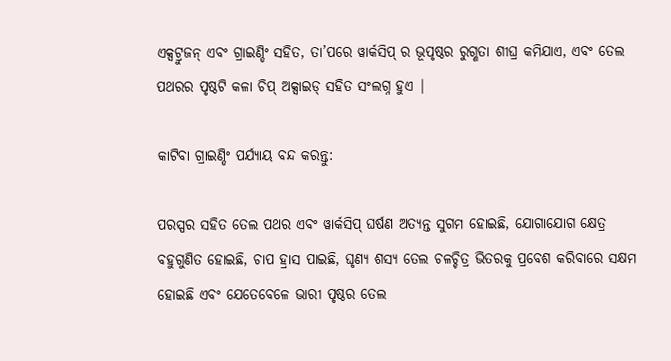ଏକ୍ସଟ୍ରୁଜନ୍ ଏବଂ ଗ୍ରାଇଣ୍ଡିଂ ସହିତ, ତା’ପରେ ୱାର୍କସିପ୍ ର ଭୂପୃଷ୍ଠର ରୁଗ୍ଣତା ଶୀଘ୍ର କମିଯାଏ, ଏବଂ ତେଲ ପଥରର ପୃଷ୍ଠଟି କଳା ଚିପ୍ ଅକ୍ସାଇଡ୍ ସହିତ ସଂଲଗ୍ନ ହୁଏ |

କାଟିବା ଗ୍ରାଇଣ୍ଡିଂ ପର୍ଯ୍ୟାୟ ବନ୍ଦ କରନ୍ତୁ:

ପରସ୍ପର ସହିତ ତେଲ ପଥର ଏବଂ ୱାର୍କସିପ୍ ଘର୍ଷଣ ଅତ୍ୟନ୍ତ ସୁଗମ ହୋଇଛି, ଯୋଗାଯୋଗ କ୍ଷେତ୍ର ବହୁଗୁଣିତ ହୋଇଛି, ଚାପ ହ୍ରାସ ପାଇଛି, ଘୃଣ୍ୟ ଶସ୍ୟ ତେଲ ଚଳଚ୍ଚିତ୍ର ଭିତରକୁ ପ୍ରବେଶ କରିବାରେ ସକ୍ଷମ ହୋଇଛି ଏବଂ ଯେତେବେଳେ ଭାରୀ ପୃଷ୍ଠର ତେଲ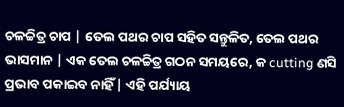ଚଳଚ୍ଚିତ୍ର ଚାପ | ତେଲ ପଥର ଚାପ ସହିତ ସନ୍ତୁଳିତ, ତେଲ ପଥର ଭାସମାନ | ଏକ ତେଲ ଚଳଚ୍ଚିତ୍ର ଗଠନ ସମୟରେ, କ cutting ଣସି ପ୍ରଭାବ ପକାଇବ ନାହିଁ | ଏହି ପର୍ଯ୍ୟାୟ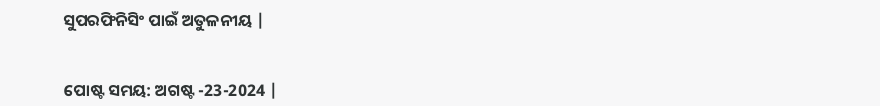ସୁପରଫିନିସିଂ ପାଇଁ ଅତୁଳନୀୟ |


ପୋଷ୍ଟ ସମୟ: ଅଗଷ୍ଟ -23-2024 |